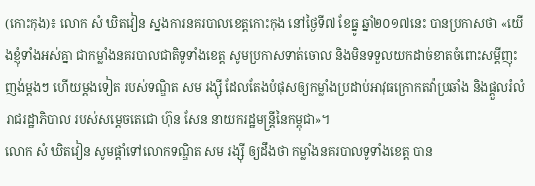(កោះកុង)៖ លោក សំ ឃិតវៀន ស្នងការនគរបាលខេត្តកោះកុង នៅថ្ងៃទី៧ ខែធ្នូ ឆ្នាំ២០១៧នេះ បានប្រកាសថា «យើងខ្ញុំទាំងអស់គ្នា ជាកម្លាំងនគរបាលជាតិទូទាំងខេត្ត សូមប្រកាសទាត់ចោល និងមិនទទួលយកដាច់ខាតចំពោះសម្តីញុះញង់ម្តងៗ ហើយម្តងទៀត របស់ទណ្ឌិត សម រង្ស៊ី ដែលតែងបំផុសឲ្យកម្លាំងប្រដាប់អាវុធក្រោកតវ៉ាប្រឆាំង និងផ្តួលរំលំរាជរដ្ឋាភិបាល របស់សម្តេចតេជោ ហ៊ុន សែន នាយករដ្ឋមន្រ្តីនៃកម្ពុជា»។
លោក សំ ឃិតវៀន សូមផ្តាំទៅលោកទណ្ឌិត សម រង្ស៊ី ឲ្យដឹងថា កម្លាំងនគរបាលទូទាំងខេត្ត បាន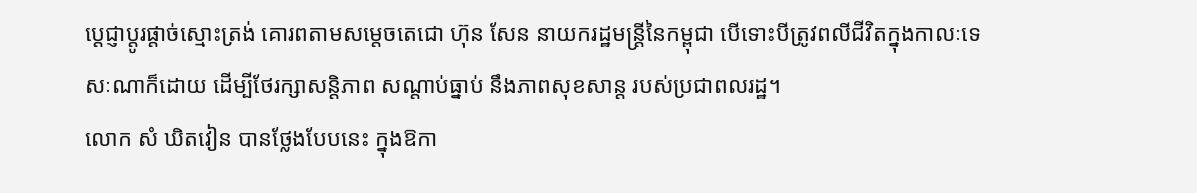ប្តេជ្ញាប្តូរផ្តាច់ស្មោះត្រង់ គោរពតាមសម្តេចតេជោ ហ៊ុន សែន នាយករដ្ឋមន្រ្តីនៃកម្ពុជា បើទោះបីត្រូវពលីជីវិតក្នុងកាលៈទេសៈណាក៏ដោយ ដើម្បីថែរក្សាសន្តិភាព សណ្តាប់ធ្នាប់ នឹងភាពសុខសាន្ត របស់ប្រជាពលរដ្ឋ។
លោក សំ ឃិតវៀន បានថ្លែងបែបនេះ ក្នុងឱកា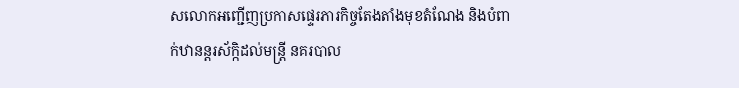សលោកអញ្ជើញប្រកាសផ្ទេរភារកិច្ចតែងតាំងមុខតំណែង និងបំពាក់ឋានន្តរស័ក្កិដល់មន្រ្តី នគរបាល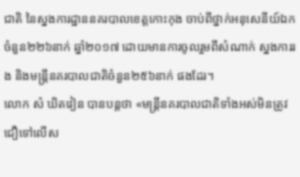ជាតិ នៃស្នងការដ្ឋាននគរបាលខេត្តកោះកុង ចាប់ពីថ្នាក់អនុសេនីយ៍ឯក ចំនួន២២៦នាក់ ឆ្នាំ២០១៧ ដោយមានការចូលរួមពីសំណាក់ ស្នងការរង និងមន្រ្តីនគរបាលជាតិចំនួន២៥៦នាក់ ផងដែរ។
លោក សំ ឃិតវៀន បានបន្តថា «មន្រ្តីនគរបាលជាតិទាំងអស់មិនត្រូវជឿទៅលើស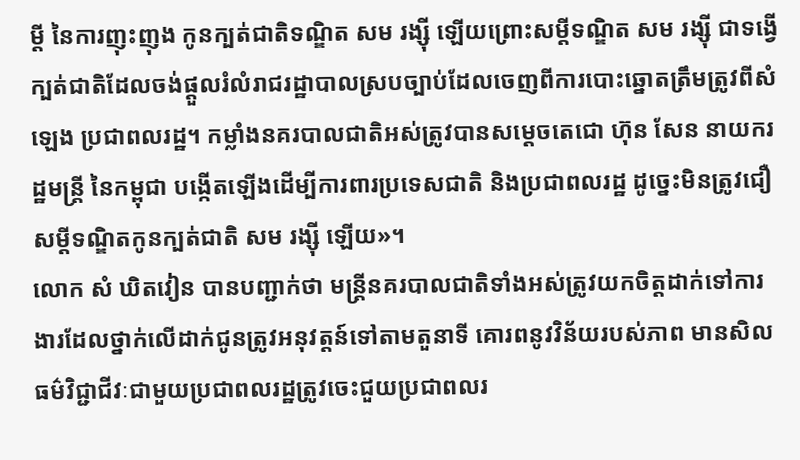ម្តី នៃការញុះញុង កូនក្បត់ជាតិទណ្ឌិត សម រង្ស៊ី ឡើយព្រោះសម្តីទណ្ឌិត សម រង្ស៊ី ជាទង្វើក្បត់ជាតិដែលចង់ផ្តួលរំលំរាជរដ្ឋាបាលស្របច្បាប់ដែលចេញពីការបោះឆ្នោតត្រឹមត្រូវពីសំឡេង ប្រជាពលរដ្ឋ។ កម្លាំងនគរបាលជាតិអស់ត្រូវបានសម្តេចតេជោ ហ៊ុន សែន នាយករដ្ឋមន្រ្តី នៃកម្ពុជា បង្កើតឡើងដើម្បីការពារប្រទេសជាតិ និងប្រជាពលរដ្ឋ ដូច្នេះមិនត្រូវជឿសម្តីទណ្ឌិតកូនក្បត់ជាតិ សម រង្ស៊ី ឡើយ»។
លោក សំ ឃិតវៀន បានបញ្ជាក់ថា មន្រ្តីនគរបាលជាតិទាំងអស់ត្រូវយកចិត្តដាក់ទៅការងារដែលថ្នាក់លើដាក់ជូនត្រូវអនុវត្តន៍ទៅតាមតួនាទី គោរពនូវវិន័យរបស់ភាព មានសិលធម៌វិជ្ជាជីវៈជាមួយប្រជាពលរដ្ឋត្រូវចេះជួយប្រជាពលរ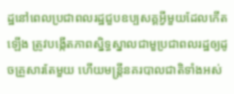ដ្ឋនៅពេលប្រជាពលរដ្ឋជួបឧប្បសគ្គអ្វីមួយដែលកើតឡើង ត្រូវបង្កើតភាពស្និទ្ធស្នាលជាមួប្រជាពលរដ្ឋឲ្យដូចគ្រួសារតែមួយ ហើយមន្រ្តីនគរបាលជាតិទាំងអស់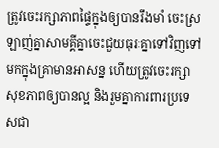ត្រូវចេះរក្សាភាពផ្ទៃក្នុងឲ្យបានរឹងមាំ ចេះស្រឡាញ់គ្នាសាមគ្គីគ្នាចេះជួយធុរៈគ្នាទៅវិញទៅមកក្នុងគ្រាមានអាសន្ន ហើយត្រូវចេះរក្សាសុខភាពឲ្យបានល្អ និងរួមគ្នាការពារប្រទេសជា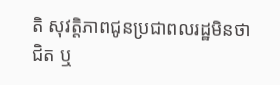តិ សុវត្តិភាពជូនប្រជាពលរដ្ឋមិនថាជិត ឬ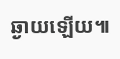ឆ្ងាយឡើយ៕